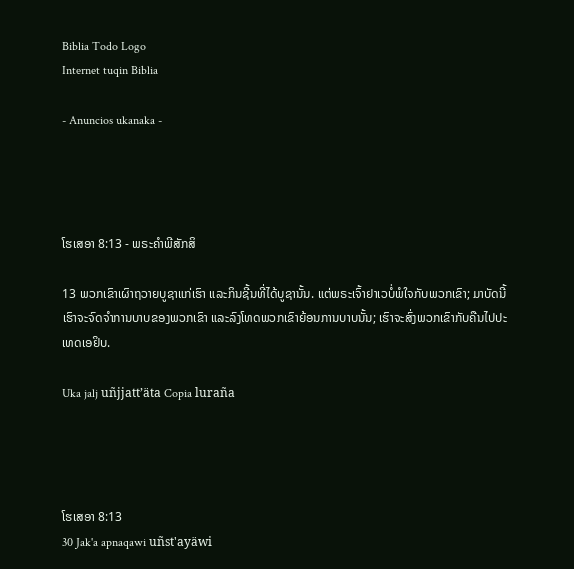Biblia Todo Logo
Internet tuqin Biblia

- Anuncios ukanaka -




ໂຮເສອາ 8:13 - ພຣະຄຳພີສັກສິ

13 ພວກເຂົາເຜົາຖວາຍບູຊາແກ່ເຮົາ ແລະກິນຊີ້ນທີ່ໄດ້ບູຊານັ້ນ. ແຕ່ພຣະເຈົ້າຢາເວບໍ່ພໍໃຈກັບພວກເຂົາ; ມາບັດນີ້ ເຮົາຈະຈົດຈຳການບາບຂອງພວກເຂົາ ແລະລົງໂທດພວກເຂົາຍ້ອນການບາບນັ້ນ; ເຮົາຈະສົ່ງພວກເຂົາກັບຄືນໄປປະເທດເອຢິບ.

Uka jalj uñjjattʼäta Copia luraña




ໂຮເສອາ 8:13
30 Jak'a apnaqawi uñst'ayäwi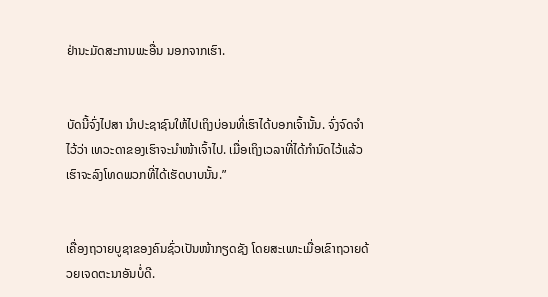ຢ່ານະມັດສະການພະອື່ນ ນອກຈາກເຮົາ.


ບັດນີ້ຈົ່ງໄປສາ ນຳປະຊາຊົນໃຫ້ໄປເຖິງບ່ອນທີ່ເຮົາໄດ້ບອກເຈົ້ານັ້ນ. ຈົ່ງຈົດຈຳໄວ້ວ່າ ເທວະດາຂອງເຮົາຈະນຳໜ້າເຈົ້າໄປ. ເມື່ອເຖິງເວລາທີ່ໄດ້ກຳນົດໄວ້ແລ້ວ ເຮົາຈະລົງໂທດພວກທີ່ໄດ້ເຮັດບາບນັ້ນ.”


ເຄື່ອງຖວາຍບູຊາຂອງຄົນຊົ່ວເປັນໜ້າກຽດຊັງ ໂດຍສະເພາະເມື່ອເຂົາຖວາຍດ້ວຍເຈດຕະນາອັນບໍ່ດີ.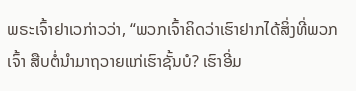ພຣະເຈົ້າຢາເວກ່າວວ່າ, “ພວກເຈົ້າຄິດວ່າເຮົາຢາກໄດ້ສິ່ງທີ່ພວກເຈົ້າ ສືບຕໍ່ນຳມາຖວາຍແກ່ເຮົາຊັ້ນບໍ? ເຮົາອີ່ມ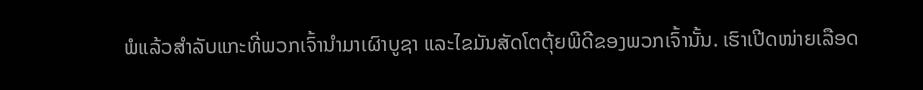ພໍແລ້ວສຳລັບແກະທີ່ພວກເຈົ້ານຳມາເຜົາບູຊາ ແລະໄຂມັນສັດໂຕຕຸ້ຍພີດີຂອງພວກເຈົ້ານັ້ນ. ເຮົາເປີດໜ່າຍເລືອດ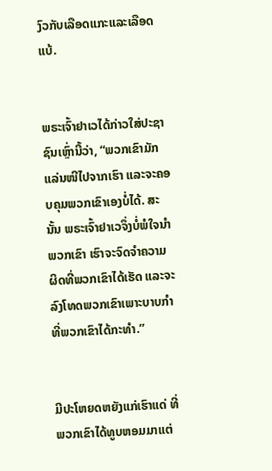ງົວກັບເລືອດແກະແລະເລືອດແບ້.


ພຣະເຈົ້າຢາເວໄດ້ກ່າວໃສ່ປະຊາຊົນເຫຼົ່ານີ້ວ່າ, “ພວກເຂົາມັກແລ່ນໜີໄປຈາກເຮົາ ແລະຈະຄອບຄຸມພວກເຂົາເອງບໍ່ໄດ້. ສະນັ້ນ ພຣະເຈົ້າຢາເວຈຶ່ງບໍ່ພໍໃຈນຳພວກເຂົາ ເຮົາຈະຈົດຈຳຄວາມຜິດທີ່ພວກເຂົາໄດ້ເຮັດ ແລະຈະລົງໂທດພວກເຂົາເພາະບາບກຳທີ່ພວກເຂົາໄດ້ກະທຳ.”


ມີປະໂຫຍດຫຍັງແກ່ເຮົາແດ່ ທີ່ພວກເຂົາໄດ້ທູບຫອມມາແຕ່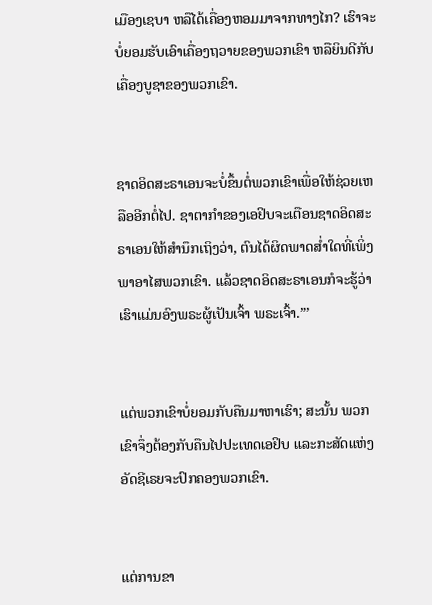ເມືອງເຊບາ ຫລືໄດ້ເຄື່ອງຫອມມາຈາກທາງໄກ? ເຮົາຈະບໍ່ຍອມຮັບເອົາເຄື່ອງຖວາຍຂອງພວກເຂົາ ຫລືຍິນດີກັບເຄື່ອງບູຊາຂອງພວກເຂົາ.


ຊາດອິດສະຣາເອນຈະບໍ່ຂຶ້ນຕໍ່ພວກເຂົາເພື່ອໃຫ້ຊ່ວຍເຫລືອອີກຕໍ່ໄປ. ຊາຕາກຳຂອງເອຢິບຈະເຕືອນຊາດອິດສະຣາເອນໃຫ້ສຳນຶກເຖິງວ່າ, ຕົນໄດ້ຜິດພາດສໍ່າໃດທີ່ເພິ່ງພາອາໄສພວກເຂົາ. ແລ້ວຊາດອິດສະຣາເອນກໍຈະຮູ້ວ່າ ເຮົາແມ່ນອົງພຣະຜູ້ເປັນເຈົ້າ ພຣະເຈົ້າ.”’


ແຕ່ພວກເຂົາບໍ່ຍອມກັບຄືນມາຫາເຮົາ; ສະນັ້ນ ພວກເຂົາຈຶ່ງຕ້ອງກັບຄືນໄປປະເທດເອຢິບ ແລະກະສັດແຫ່ງອັດຊີເຣຍຈະປົກຄອງພວກເຂົາ.


ແຕ່ການຂາ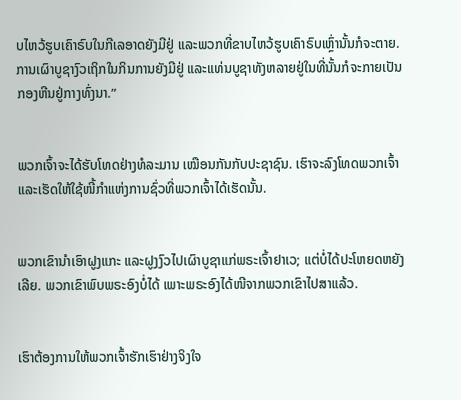ບໄຫວ້ຮູບເຄົາຣົບໃນກີເລອາດຍັງມີຢູ່ ແລະພວກທີ່ຂາບໄຫວ້ຮູບເຄົາຣົບເຫຼົ່ານັ້ນກໍຈະຕາຍ. ການເຜົາບູຊາງົວເຖິກໃນກິນການຍັງມີຢູ່ ແລະແທ່ນບູຊາທັງຫລາຍຢູ່ໃນທີ່ນັ້ນກໍຈະກາຍເປັນກອງຫີນຢູ່ກາງທົ່ງນາ.”


ພວກເຈົ້າຈະໄດ້ຮັບໂທດຢ່າງທໍລະມານ ເໝືອນກັນກັບປະຊາຊົນ. ເຮົາຈະລົງໂທດພວກເຈົ້າ ແລະເຮັດໃຫ້ໃຊ້ໜີ້ກຳແຫ່ງການຊົ່ວທີ່ພວກເຈົ້າໄດ້ເຮັດນັ້ນ.


ພວກເຂົານຳເອົາຝູງແກະ ແລະຝູງງົວໄປເຜົາບູຊາແກ່ພຣະເຈົ້າຢາເວ; ແຕ່ບໍ່ໄດ້ປະໂຫຍດຫຍັງເລີຍ. ພວກເຂົາພົບພຣະອົງບໍ່ໄດ້ ເພາະພຣະອົງໄດ້ໜີຈາກພວກເຂົາໄປສາແລ້ວ.


ເຮົາຕ້ອງການໃຫ້ພວກເຈົ້າຮັກເຮົາຢ່າງຈິງໃຈ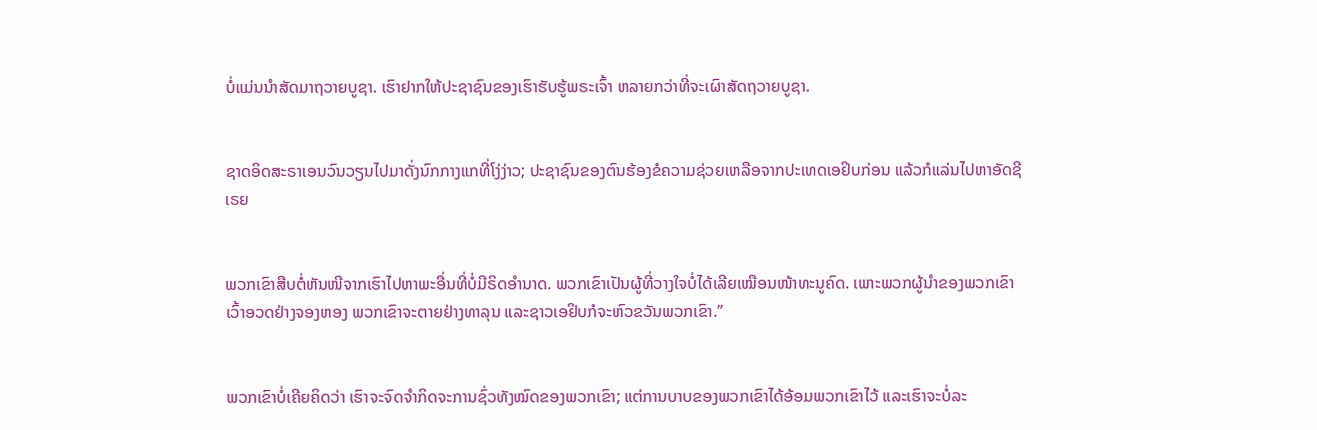ບໍ່ແມ່ນນຳສັດມາຖວາຍບູຊາ. ເຮົາຢາກໃຫ້ປະຊາຊົນຂອງເຮົາຮັບຮູ້ພຣະເຈົ້າ ຫລາຍກວ່າທີ່ຈະເຜົາສັດຖວາຍບູຊາ.


ຊາດອິດສະຣາເອນວົນວຽນໄປມາດັ່ງນົກກາງແກທີ່ໂງ່ງ່າວ; ປະຊາຊົນຂອງຕົນຮ້ອງຂໍຄວາມຊ່ວຍເຫລືອຈາກປະເທດເອຢິບກ່ອນ ແລ້ວກໍແລ່ນໄປຫາອັດຊີເຣຍ


ພວກເຂົາສືບຕໍ່ຫັນໜີຈາກເຮົາໄປຫາພະອື່ນທີ່ບໍ່ມີຣິດອຳນາດ. ພວກເຂົາເປັນຜູ້ທີ່ວາງໃຈບໍ່ໄດ້ເລີຍເໝືອນໜ້າທະນູຄົດ. ເພາະພວກຜູ້ນຳຂອງພວກເຂົາເວົ້າອວດຢ່າງຈອງຫອງ ພວກເຂົາຈະຕາຍຢ່າງທາລຸນ ແລະຊາວເອຢິບກໍຈະຫົວຂວັນພວກເຂົາ.”


ພວກເຂົາບໍ່ເຄີຍຄິດວ່າ ເຮົາຈະຈົດຈຳກິດຈະການຊົ່ວທັງໝົດຂອງພວກເຂົາ; ແຕ່ການບາບຂອງພວກເຂົາໄດ້ອ້ອມພວກເຂົາໄວ້ ແລະເຮົາຈະບໍ່ລະ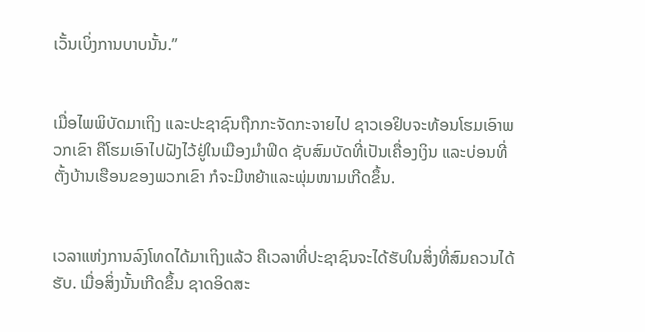ເວັ້ນເບິ່ງການບາບນັ້ນ.”


ເມື່ອໄພພິບັດມາເຖິງ ແລະປະຊາຊົນຖືກກະຈັດກະຈາຍໄປ ຊາວເອຢິບຈະທ້ອນໂຮມເອົາພວກເຂົາ ຄືໂຮມເອົາໄປຝັງໄວ້ຢູ່ໃນເມືອງມຳຟິດ ຊັບສົມບັດທີ່ເປັນເຄື່ອງເງິນ ແລະບ່ອນທີ່ຕັ້ງບ້ານເຮືອນຂອງພວກເຂົາ ກໍຈະມີຫຍ້າແລະພຸ່ມໜາມເກີດຂຶ້ນ.


ເວລາແຫ່ງການລົງໂທດໄດ້ມາເຖິງແລ້ວ ຄືເວລາທີ່ປະຊາຊົນຈະໄດ້ຮັບໃນສິ່ງທີ່ສົມຄວນໄດ້ຮັບ. ເມື່ອສິ່ງນັ້ນເກີດຂຶ້ນ ຊາດອິດສະ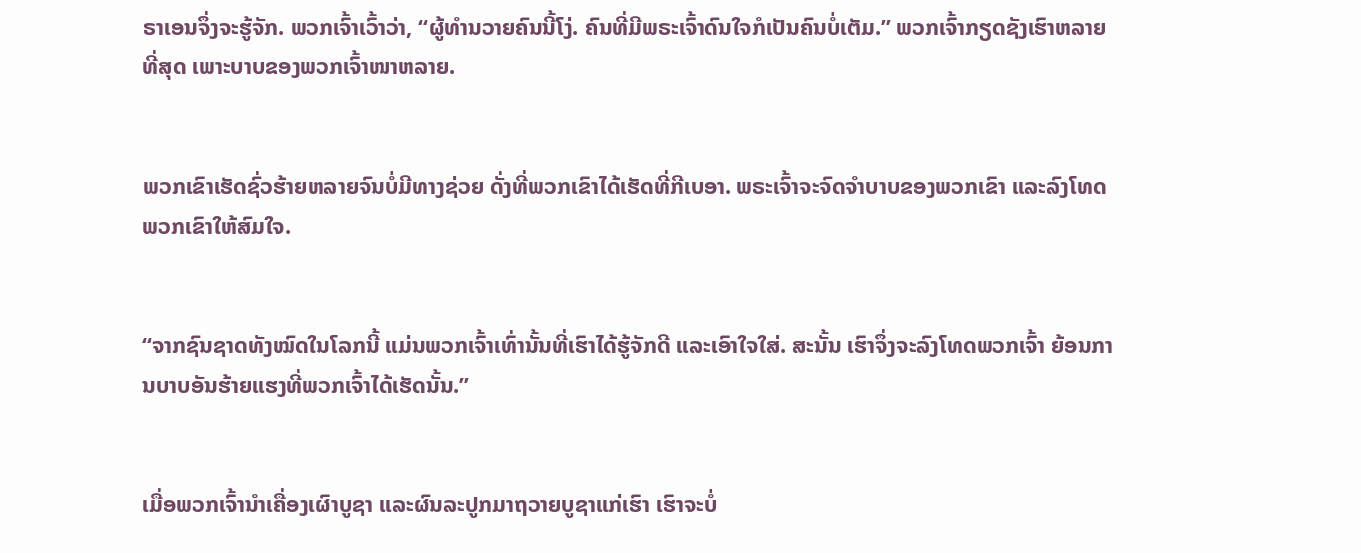ຣາເອນຈຶ່ງຈະຮູ້ຈັກ. ພວກເຈົ້າເວົ້າວ່າ, “ຜູ້ທຳນວາຍຄົນນີ້ໂງ່. ຄົນທີ່ມີພຣະເຈົ້າດົນໃຈກໍເປັນຄົນບໍ່ເຕັມ.” ພວກເຈົ້າກຽດຊັງເຮົາຫລາຍທີ່ສຸດ ເພາະບາບຂອງພວກເຈົ້າໜາຫລາຍ.


ພວກເຂົາເຮັດຊົ່ວຮ້າຍຫລາຍຈົນບໍ່ມີທາງຊ່ວຍ ດັ່ງທີ່ພວກເຂົາໄດ້ເຮັດທີ່ກີເບອາ. ພຣະເຈົ້າຈະຈົດຈຳບາບຂອງພວກເຂົາ ແລະລົງໂທດພວກເຂົາໃຫ້ສົມໃຈ.


“ຈາກຊົນຊາດທັງໝົດໃນໂລກນີ້ ແມ່ນພວກເຈົ້າເທົ່ານັ້ນທີ່ເຮົາໄດ້ຮູ້ຈັກດີ ແລະເອົາໃຈໃສ່. ສະນັ້ນ ເຮົາຈຶ່ງຈະລົງໂທດພວກເຈົ້າ ຍ້ອນການບາບອັນຮ້າຍແຮງທີ່ພວກເຈົ້າໄດ້ເຮັດນັ້ນ.”


ເມື່ອພວກເຈົ້ານຳເຄື່ອງເຜົາບູຊາ ແລະຜົນລະປູກມາຖວາຍບູຊາແກ່ເຮົາ ເຮົາຈະບໍ່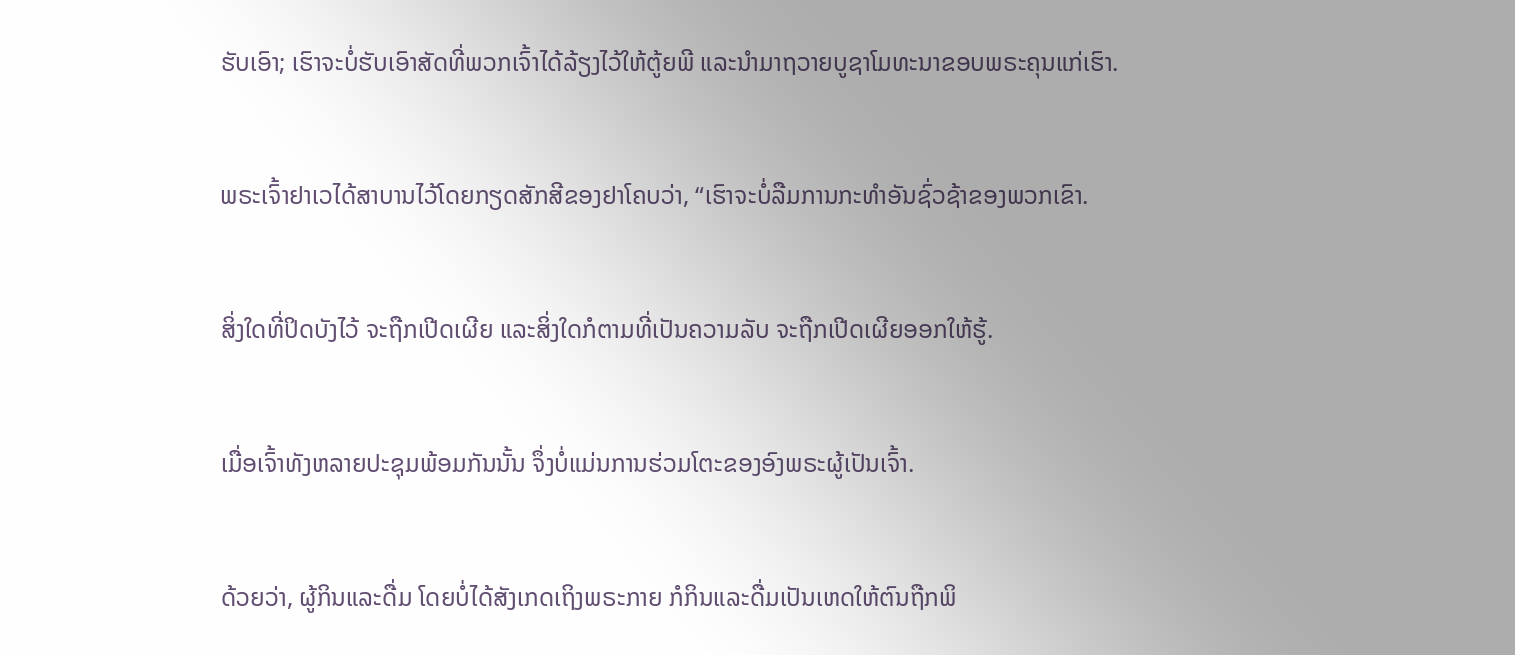ຮັບເອົາ; ເຮົາຈະບໍ່ຮັບເອົາສັດທີ່ພວກເຈົ້າໄດ້ລ້ຽງໄວ້ໃຫ້ຕູ້ຍພີ ແລະນຳມາຖວາຍບູຊາໂມທະນາຂອບພຣະຄຸນແກ່ເຮົາ.


ພຣະເຈົ້າຢາເວໄດ້ສາບານໄວ້ໂດຍກຽດສັກສີຂອງຢາໂຄບວ່າ, “ເຮົາຈະບໍ່ລືມການກະທຳອັນຊົ່ວຊ້າຂອງພວກເຂົາ.


ສິ່ງໃດທີ່ປິດບັງໄວ້ ຈະຖືກເປີດເຜີຍ ແລະສິ່ງໃດກໍຕາມທີ່ເປັນຄວາມລັບ ຈະຖືກເປີດເຜີຍອອກໃຫ້ຮູ້.


ເມື່ອເຈົ້າທັງຫລາຍປະຊຸມພ້ອມກັນນັ້ນ ຈຶ່ງບໍ່ແມ່ນການຮ່ວມໂຕະຂອງອົງພຣະຜູ້ເປັນເຈົ້າ.


ດ້ວຍວ່າ, ຜູ້ກິນແລະດື່ມ ໂດຍບໍ່ໄດ້ສັງເກດເຖິງພຣະກາຍ ກໍກິນແລະດື່ມເປັນເຫດໃຫ້ຕົນຖືກພິ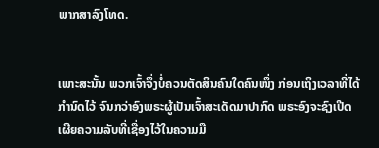ພາກສາລົງໂທດ.


ເພາະສະນັ້ນ ພວກເຈົ້າຈຶ່ງບໍ່ຄວນຕັດສິນຄົນໃດຄົນໜຶ່ງ ກ່ອນເຖິງເວລາທີ່ໄດ້ກຳນົດໄວ້ ຈົນກວ່າອົງພຣະຜູ້ເປັນເຈົ້າສະເດັດມາປາກົດ ພຣະອົງຈະຊົງເປີດເຜີຍຄວາມລັບທີ່ເຊື່ອງໄວ້ໃນຄວາມມື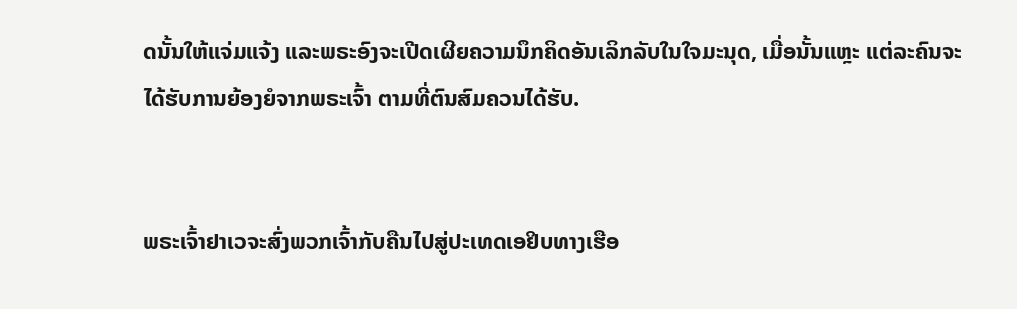ດນັ້ນໃຫ້ແຈ່ມແຈ້ງ ແລະພຣະອົງຈະເປີດເຜີຍຄວາມນຶກຄິດອັນເລິກລັບໃນໃຈມະນຸດ, ເມື່ອນັ້ນແຫຼະ ແຕ່ລະຄົນຈະໄດ້ຮັບການຍ້ອງຍໍຈາກພຣະເຈົ້າ ຕາມທີ່ຕົນສົມຄວນໄດ້ຮັບ.


ພຣະເຈົ້າຢາເວຈະສົ່ງພວກເຈົ້າກັບຄືນໄປສູ່ປະເທດເອຢິບທາງເຮືອ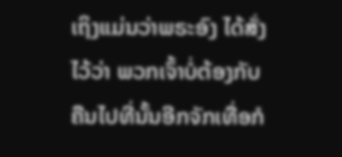ເຖິງແມ່ນວ່າພຣະອົງ ໄດ້ສັ່ງໄວ້ວ່າ ພວກເຈົ້າບໍ່ຕ້ອງກັບຄືນໄປທີ່ນັ້ນອີກຈັກເທື່ອກໍ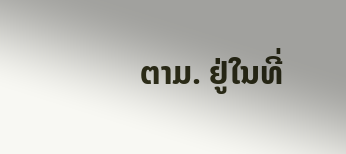ຕາມ. ຢູ່ໃນທີ່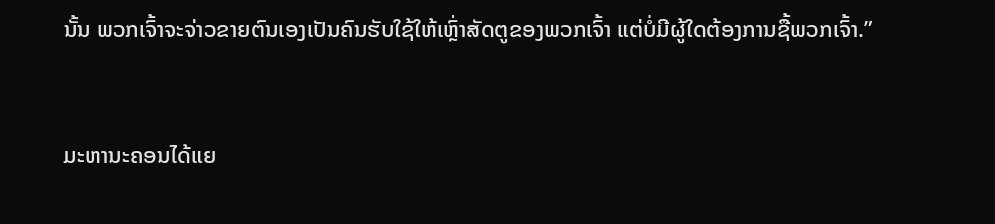ນັ້ນ ພວກເຈົ້າຈະຈ່າວຂາຍຕົນເອງເປັນຄົນຮັບໃຊ້ໃຫ້ເຫຼົ່າສັດຕູຂອງພວກເຈົ້າ ແຕ່ບໍ່ມີຜູ້ໃດຕ້ອງການຊື້ພວກເຈົ້າ.”


ມະຫານະຄອນໄດ້ແຍ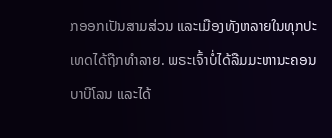ກອອກເປັນສາມສ່ວນ ແລະເມືອງທັງຫລາຍໃນທຸກປະເທດໄດ້ຖືກທຳລາຍ. ພຣະເຈົ້າບໍ່ໄດ້ລືມມະຫານະຄອນບາບີໂລນ ແລະໄດ້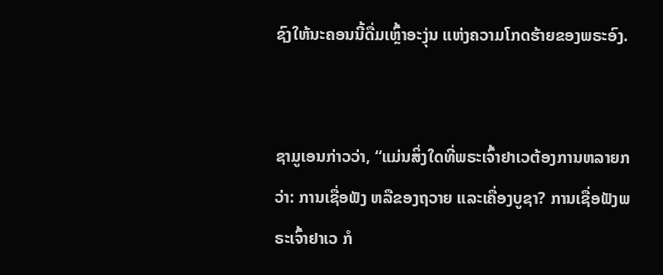ຊົງໃຫ້ນະຄອນນີ້ດື່ມເຫຼົ້າອະງຸ່ນ ແຫ່ງຄວາມໂກດຮ້າຍຂອງພຣະອົງ.


ຊາມູເອນກ່າວວ່າ, “ແມ່ນສິ່ງໃດທີ່ພຣະເຈົ້າຢາເວຕ້ອງການຫລາຍກວ່າ: ການເຊື່ອຟັງ ຫລືຂອງຖວາຍ ແລະເຄື່ອງບູຊາ? ການເຊື່ອຟັງພຣະເຈົ້າຢາເວ ກໍ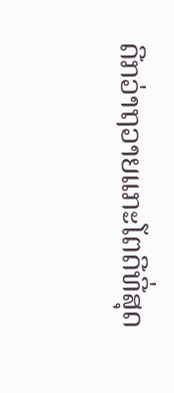ດີກວ່າຖວາຍແກະໂຕດີທີ່ສຸດ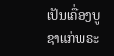ເປັນເຄື່ອງບູຊາແກ່ພຣະ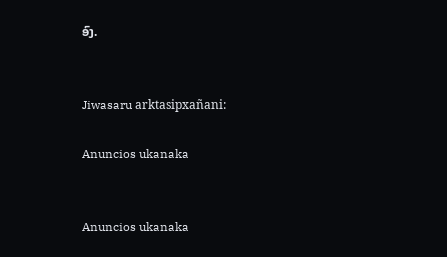ອົງ.


Jiwasaru arktasipxañani:

Anuncios ukanaka


Anuncios ukanaka